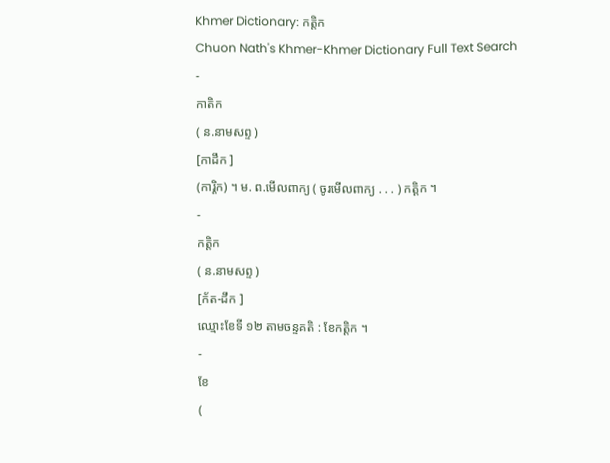Khmer Dictionary: កត្តិក
Chuon Nath's Khmer-Khmer Dictionary Full Text Search
-
កាតិក
( ន.នាមសព្ទ )
[កាដឹក ]
(ការ្តិក) ។ ម. ព.មើលពាក្យ ( ចូរមើលពាក្យ . . . ) កត្តិក ។
-
កត្តិក
( ន.នាមសព្ទ )
[ក័ត-ដឹក ]
ឈ្មោះខែទី ១២ តាមចន្ទគតិ : ខែកត្តិក ។
-
ខែ
(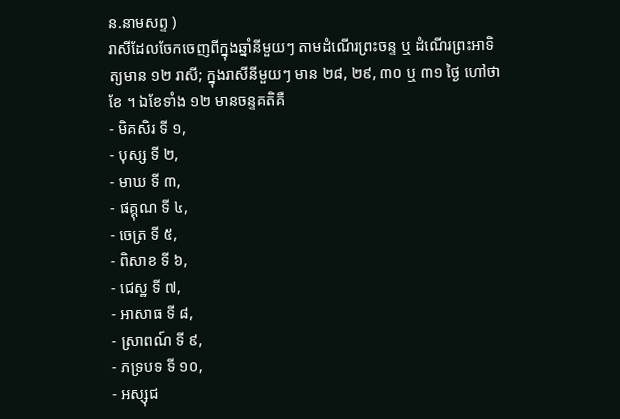ន.នាមសព្ទ )
រាសីដែលចែកចេញពីក្នុងឆ្នាំនីមួយៗ តាមដំណើរព្រះចន្ទ ឬ ដំណើរព្រះអាទិត្យមាន ១២ រាសី; ក្នុងរាសីនីមួយៗ មាន ២៨, ២៩, ៣០ ឬ ៣១ ថ្ងៃ ហៅថា ខែ ។ ឯខែទាំង ១២ មានចន្ទគតិគឺ
- មិគសិរ ទី ១,
- បុស្ស ទី ២,
- មាឃ ទី ៣,
- ផគ្គុណ ទី ៤,
- ចេត្រ ទី ៥,
- ពិសាខ ទី ៦,
- ជេស្ឋ ទី ៧,
- អាសាធ ទី ៨,
- ស្រាពណ៍ ទី ៩,
- ភទ្របទ ទី ១០,
- អស្សុជ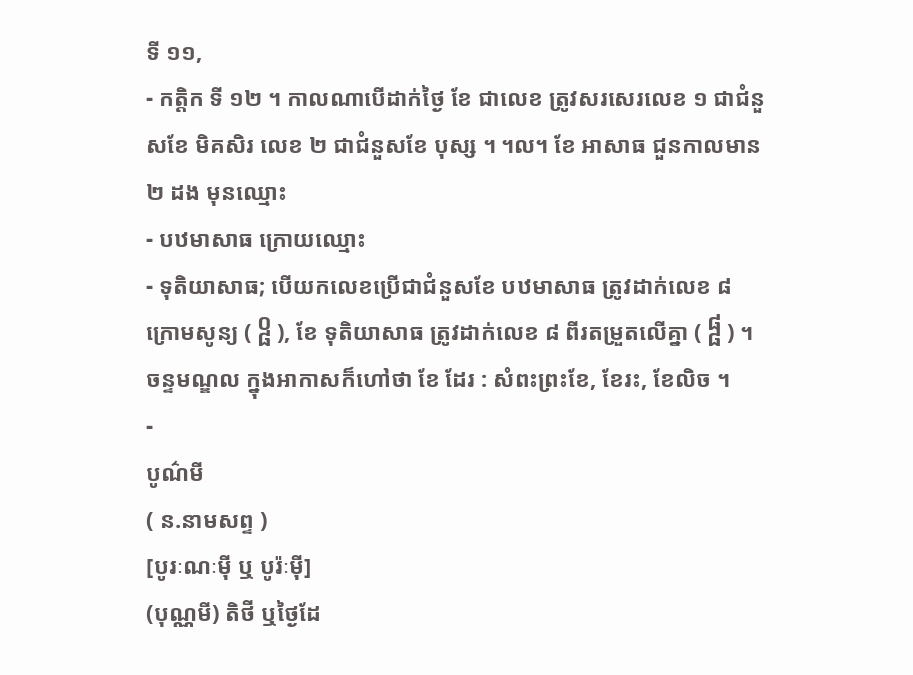ទី ១១,
- កត្តិក ទី ១២ ។ កាលណាបើដាក់ថ្ងៃ ខែ ជាលេខ ត្រូវសរសេរលេខ ១ ជាជំនួសខែ មិគសិរ លេខ ២ ជាជំនួសខែ បុស្ស ។ ។ល។ ខែ អាសាធ ជួនកាលមាន ២ ដង មុនឈ្មោះ
- បឋមាសាធ ក្រោយឈ្មោះ
- ទុតិយាសាធ; បើយកលេខប្រើជាជំនួសខែ បឋមាសាធ ត្រូវដាក់លេខ ៨ ក្រោមសូន្យ ( ᧠ ), ខែ ទុតិយាសាធ ត្រូវដាក់លេខ ៨ ពីរតម្រួតលើគ្នា ( ᧰ ) ។ ចន្ទមណ្ឌល ក្នុងអាកាសក៏ហៅថា ខែ ដែរ : សំពះព្រះខែ, ខែរះ, ខែលិច ។
-
បូណ៌មី
( ន.នាមសព្ទ )
[បូរៈណៈម៉ី ឬ បូរ៉ៈម៉ី]
(បុណ្ណមី) តិថី ឬថ្ងៃដែ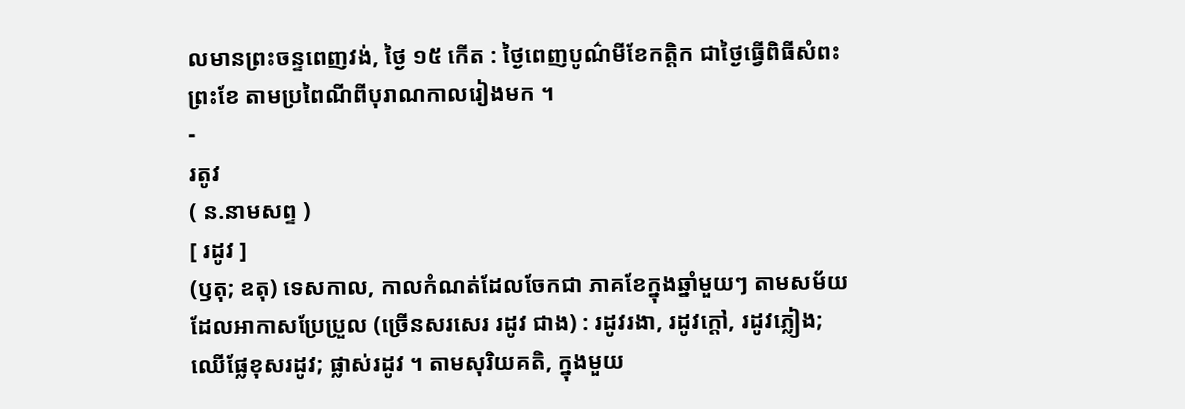លមានព្រះចន្ទពេញវង់, ថ្ងៃ ១៥ កើត : ថ្ងៃពេញបូណ៌មីខែកត្តិក ជាថ្ងៃធ្វើពិធីសំពះព្រះខែ តាមប្រពៃណីពីបុរាណកាលរៀងមក ។
-
រតូវ
( ន.នាមសព្ទ )
[ រដូវ ]
(ឫតុ; ឧតុ) ទេសកាល, កាលកំណត់ដែលចែកជា ភាគខែក្នុងឆ្នាំមួយៗ តាមសម័យដែលអាកាសប្រែប្រួល (ច្រើនសរសេរ រដូវ ជាង) : រដូវរងា, រដូវក្ដៅ, រដូវភ្លៀង; ឈើផ្លែខុសរដូវ; ផ្លាស់រដូវ ។ តាមសុរិយគតិ, ក្នុងមួយ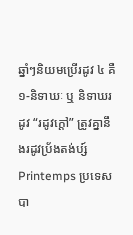ឆ្នាំៗនិយមប្រើរដូវ ៤ គឺ ១-និទាឃៈ ឬ និទាឃរដូវ “រដូវក្ដៅ” ត្រូវគ្នានឹងរដូវប្រ័ងតង់ប្ស៍ Printemps ប្រទេសបា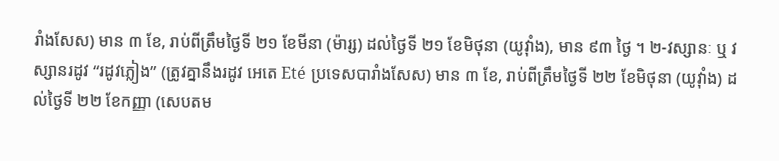រាំងសែស) មាន ៣ ខែ, រាប់ពីត្រឹមថ្ងៃទី ២១ ខែមីនា (ម៉ារ្ស) ដល់ថ្ងៃទី ២១ ខែមិថុនា (យូវ៉ាំង), មាន ៩៣ ថ្ងៃ ។ ២-វស្សានៈ ឬ វស្សានរដូវ “រដូវភ្លៀង” (ត្រូវគ្នានឹងរដូវ អេតេ Eté ប្រទេសបារាំងសែស) មាន ៣ ខែ, រាប់ពីត្រឹមថ្ងៃទី ២២ ខែមិថុនា (យូវ៉ាំង) ដល់ថ្ងៃទី ២២ ខែកញ្ញា (សេបតម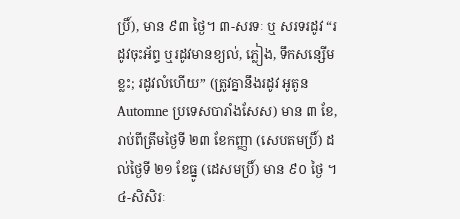ប្រិ៍), មាន ៩៣ ថ្ងៃ។ ៣-សរទៈ ឬ សរទរដូវ “រដូវចុះអ័ព្ទ ឬរដូវមានខ្យល់, ភ្លៀង, ទឹកសន្សើមខ្លះ; រដូវលំហើយ” (ត្រូវគ្នានឹងរដូវ អូតូន Automne ប្រទេសបារាំងសែស) មាន ៣ ខែ, រាប់ពីត្រឹមថ្ងៃទី ២៣ ខែកញ្ញា (សេបតមប្រិ៍) ដល់ថ្ងៃទី ២១ ខែធ្នូ (ដេសមប្រិ៍) មាន ៩០ ថ្ងៃ ។ ៤-សិសិរៈ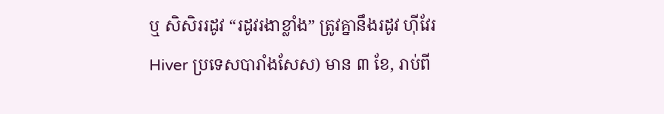ឬ សិសិររដូវ “រដូវរងាខ្លាំង” ត្រូវគ្នានឹងរដូវ ហ៊ីវែរ Hiver ប្រទេសបារាំងសែស) មាន ៣ ខែ, រាប់ពី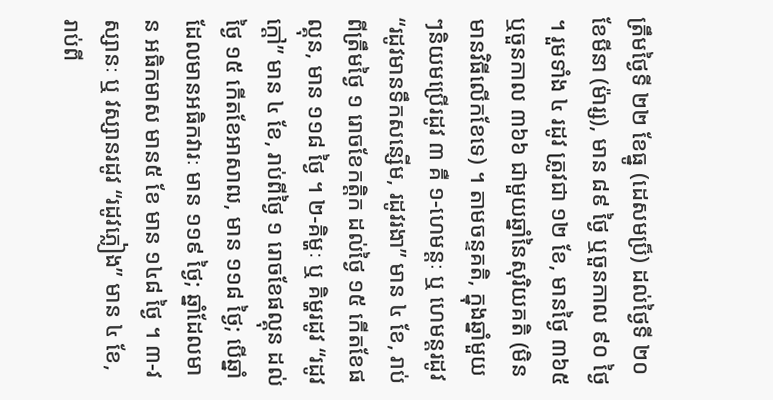ត្រឹមថ្ងៃទី ២២ ខែធ្នូ (ដេសមប្រ៏) ដល់ថ្ងៃទី ២០ ខែមីនា (ម៉ារ្ស), មាន ៨៩ ថ្ងៃ ឬចួនកាល ៩០ ថ្ងៃ ។ រួមទាំង ៤ រដូវ ត្រូវជា ១២ ខែ, មានថ្ងៃ ៣៦៥ ឬចួនកាល ៣៦៦ ជាមួយឆ្នាំនៃសុរិយគតិ (មិនមានវិធីលើកខែទេ) ។ តាមចន្ទគតិ, ក្នុងឆ្នាំមួយៗនិយមប្រើរដូវ ៣ គឺ ១-ហេមន្តៈ ឬ ហេមន្តរដូវ “រដូវមានទឹកសន្សើម, រដូវរងា” មាន ៤ ខែ, រាប់ពីត្រឹមថ្ងៃ ១ រោចខែកត្តិក ដល់ថ្ងៃ ១៥ កើតខែផល្គុន, មាន ១១៨ ថ្ងៃ ។ ២-គិម្ហៈ ឬ គិម្ហរដូវ “រដូវក្ដៅ” មាន ៤ ខែ, រាប់ពីថ្ងៃ ១ រោចខែផល្គុន ដល់ថ្ងៃ ១៥ កើតខែអាសាឍ, មាន ១១៨ ថ្ងៃ; បើឆ្នាំដែលមានអធិកវារៈ មាន ១១៩ ថ្ងៃ; ឆ្នាំដែលមាន អធិកមាស មាន៥ ខែ មាន ១៤៨ ថ្ងៃ ។ ៣-វស្សានៈ ឬ វស្សានរដូវ “រដូវភ្លៀង” មាន ៤ ខែ, រាប់ពី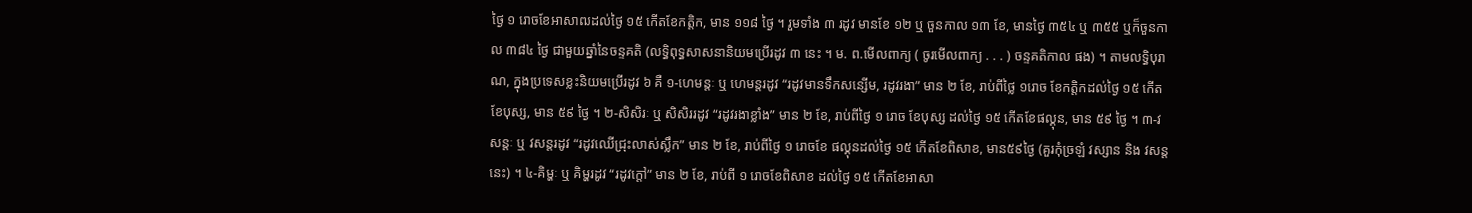ថ្ងៃ ១ រោចខែអាសាឍដល់ថ្ងៃ ១៥ កើតខែកត្តិក, មាន ១១៨ ថ្ងៃ ។ រួមទាំង ៣ រដូវ មានខែ ១២ ឬ ចួនកាល ១៣ ខែ, មានថ្ងៃ ៣៥៤ ឬ ៣៥៥ ឬក៏ចួនកាល ៣៨៤ ថ្ងៃ ជាមួយឆ្នាំនៃចន្ទគតិ (លទ្ធិពុទ្ធសាសនានិយមប្រើរដូវ ៣ នេះ ។ ម. ព.មើលពាក្យ ( ចូរមើលពាក្យ . . . ) ចន្ទគតិកាល ផង) ។ តាមលទ្ធិបុរាណ, ក្នុងប្រទេសខ្លះនិយមប្រើរដូវ ៦ គឺ ១-ហេមន្តៈ ឬ ហេមន្តរដូវ “រដូវមានទឹកសន្សើម, រដូវរងា” មាន ២ ខែ, រាប់ពីថ្លៃ ១រោច ខែកត្តិកដល់ថ្ងៃ ១៥ កើតខែបុស្ស, មាន ៥៩ ថ្ងៃ ។ ២-សិសិរៈ ឬ សិសិររដូវ “រដូវរងាខ្លាំង” មាន ២ ខែ, រាប់ពីថ្ងៃ ១ រោច ខែបុស្ស ដល់ថ្ងៃ ១៥ កើតខែផល្គុន, មាន ៥៩ ថ្ងៃ ។ ៣-វសន្តៈ ឬ វសន្តរដូវ “រដូវឈើជ្រុះលាស់ស្លឹក” មាន ២ ខែ, រាប់ពីថ្ងៃ ១ រោចខែ ផល្គុនដល់ថ្ងៃ ១៥ កើតខែពិសាខ, មាន៥៩ថ្ងៃ (គួរកុំច្រឡំ វស្សាន និង វសន្ត នេះ) ។ ៤-គិម្ហៈ ឬ គិម្ហរដូវ “រដូវក្ដៅ” មាន ២ ខែ, រាប់ពី ១ រោចខែពិសាខ ដល់ថ្ងៃ ១៥ កើតខែអាសា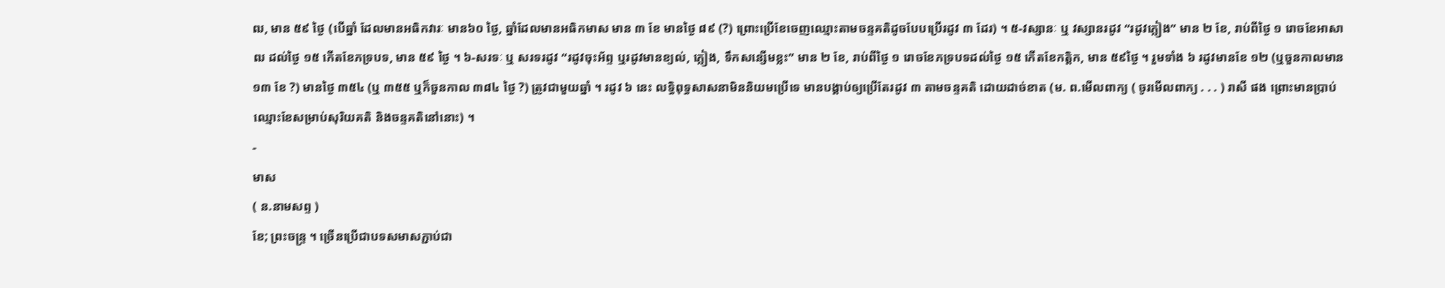ឍ, មាន ៥៩ ថ្ងៃ (បើឆ្នាំ ដែលមានអធិកវារៈ មាន៦០ ថ្ងៃ, ឆ្នាំដែលមានអធិកមាស មាន ៣ ខែ មានថ្ងៃ ៨៩ (?) ព្រោះប្រើខែចេញឈ្មោះតាមចន្ទគតិដូចបែបប្រើរដូវ ៣ ដែរ) ។ ៥-វស្សានៈ ឬ វស្សានរដូវ “រដូវភ្លៀង” មាន ២ ខែ, រាប់ពីថ្ងៃ ១ រោចខែអាសាឍ ដល់ថ្ងៃ ១៥ កើតខែភទ្របទ, មាន ៥៩ ថ្ងៃ ។ ៦-សរទៈ ឬ សរទរដូវ “រដូវចុះអ័ព្ទ ឬរដូវមានខ្យល់, ភ្លៀង, ទឹកសន្សើមខ្លះ” មាន ២ ខែ, រាប់ពីថ្ងៃ ១ រោចខែភទ្របទដល់ថ្ងៃ ១៥ កើតខែកត្តិក, មាន ៥៩ថ្ងៃ ។ រួមទាំង ៦ រដូវមានខែ ១២ (ឬចួនកាលមាន ១៣ ខែ ?) មានថ្ងៃ ៣៥៤ (ឬ ៣៥៥ ឬក៏ចួនកាល ៣៨៤ ថ្ងៃ ?) ត្រូវជាមួយឆ្នាំ ។ រដូវ ៦ នេះ លទ្ធិពុទ្ធសាសនាមិននិយមប្រើទេ មានបង្គាប់ឲ្យប្រើតែរដូវ ៣ តាមចន្ទគតិ ដោយដាច់ខាត (ម. ព.មើលពាក្យ ( ចូរមើលពាក្យ . . . ) រាសី ផង ព្រោះមានប្រាប់ឈ្មោះខែសម្រាប់សុរិយគតិ និងចន្ទគតិនៅនោះ) ។
-
មាស
( ន.នាមសព្ទ )
ខែ; ព្រះចន្ទ្រ ។ ច្រើនប្រើជាបទសមាសភ្ជាប់ជា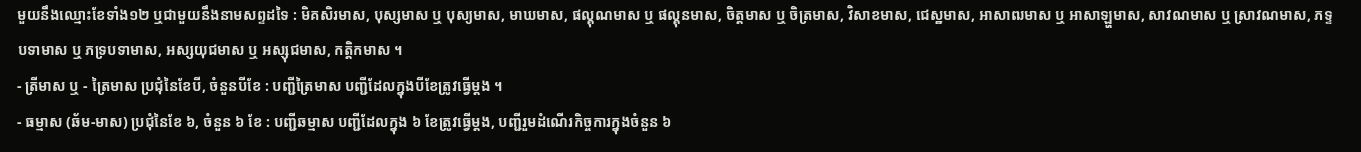មួយនឹងឈ្មោះខែទាំង១២ ឬជាមួយនឹងនាមសព្ទដទៃ : មិគសិរមាស, បុស្សមាស ឬ បុស្យមាស, មាឃមាស, ផល្គុណមាស ឬ ផល្គុនមាស, ចិត្តមាស ឬ ចិត្រមាស, វិសាខមាស, ជេស្ឋមាស, អាសាឍមាស ឬ អាសាឡ្ហមាស, សាវណមាស ឬ ស្រាវណមាស, ភទ្ទបទាមាស ឬ ភទ្របទាមាស, អស្សយុជមាស ឬ អស្សុជមាស, កត្តិកមាស ។
- ត្រីមាស ឬ - ត្រៃមាស ប្រជុំនៃខែបី, ចំនួនបីខែ : បញ្ជីត្រៃមាស បញ្ជីដែលក្នុងបីខែត្រូវធ្វើម្ដង ។
- ធម្មាស (ឆ័ម-មាស) ប្រជុំនៃខែ ៦, ចំនួន ៦ ខែ : បញ្ជីឆម្មាស បញ្ជីដែលក្នុង ៦ ខែត្រូវធ្វើម្ដង, បញ្ជីរួមដំណើរកិច្ចការក្នុងចំនួន ៦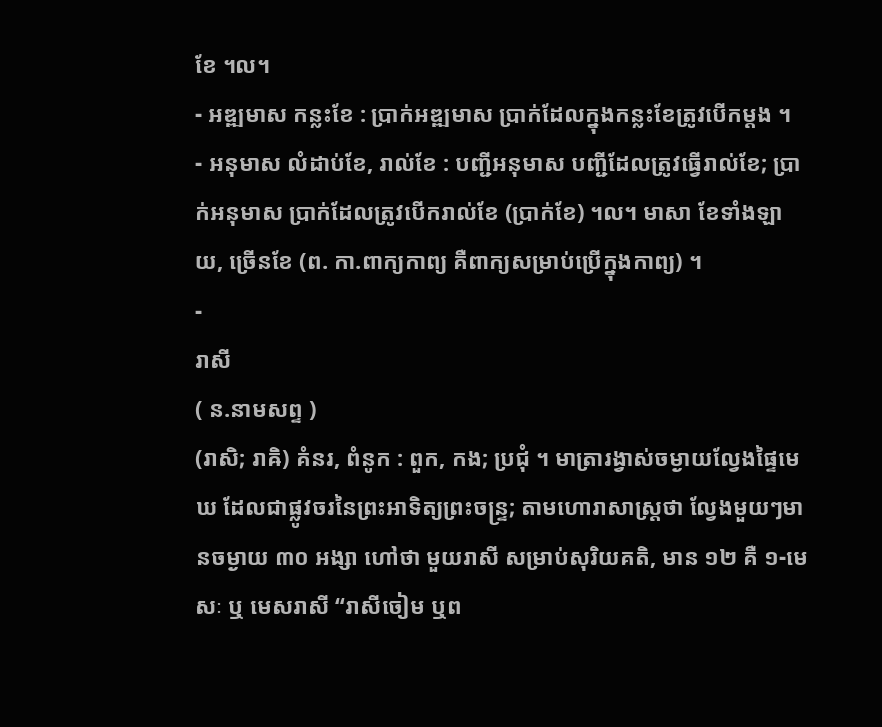ខែ ។ល។
- អឌ្ឍមាស កន្លះខែ : ប្រាក់អឌ្ឍមាស ប្រាក់ដែលក្នុងកន្លះខែត្រូវបើកម្ដង ។
- អនុមាស លំដាប់ខែ, រាល់ខែ : បញ្ជីអនុមាស បញ្ជីដែលត្រូវធ្វើរាល់ខែ; ប្រាក់អនុមាស ប្រាក់ដែលត្រូវបើករាល់ខែ (ប្រាក់ខែ) ។ល។ មាសា ខែទាំងឡាយ, ច្រើនខែ (ព. កា.ពាក្យកាព្យ គឺពាក្យសម្រាប់ប្រើក្នុងកាព្យ) ។
-
រាសី
( ន.នាមសព្ទ )
(រាសិ; រាឝិ) គំនរ, ពំនូក : ពួក, កង; ប្រជុំ ។ មាត្រារង្វាស់ចម្ងាយល្វែងផ្ទៃមេឃ ដែលជាផ្លូវចរនៃព្រះអាទិត្យព្រះចន្រ្ទ; តាមហោរាសាស្រ្តថា ល្វែងមួយៗមានចម្ងាយ ៣០ អង្សា ហៅថា មួយរាសី សម្រាប់សុរិយគតិ, មាន ១២ គឺ ១-មេសៈ ឬ មេសរាសី “រាសីចៀម ឬព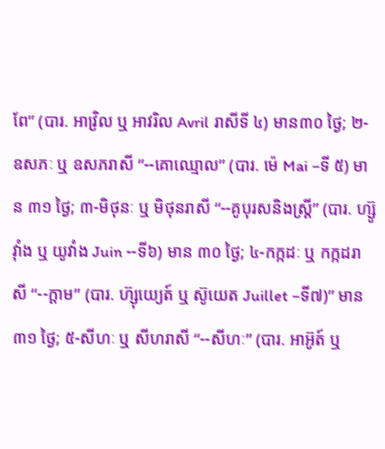ពែ” (បារ. អាវ្រិល ឬ អាវរិល Avril រាសីទី ៤) មាន៣០ ថ្ងៃ; ២-ឧសភៈ ឬ ឧសភរាសី “--គោឈ្មោល” (បារ. ម៉េ Mai –ទី ៥) មាន ៣១ ថ្ងៃ; ៣-មិថុនៈ ឬ មិថុនរាសី “--គូបុរសនិងស្ត្រី” (បារ. ហ្ស៊ូវ៉ាំង ឬ យូវាំង Juin --ទី៦) មាន ៣០ ថ្ងៃ; ៤-កក្កដៈ ឬ កក្កដរាសី “--ក្តាម” (បារ. ហ៊្សុយេ្យត៍ ឬ ស៊ូយេត Juillet –ទី៧)” មាន ៣១ ថ្ងៃ; ៥-សីហៈ ឬ សីហរាសី “--សីហៈ” (បារ. អាអ៊ូត៍ ឬ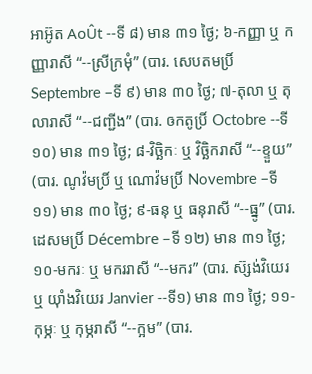អាអ៊ូត AoÛt --ទី ៨) មាន ៣១ ថ្ងៃ; ៦-កញ្ញា ឬ កញ្ញារាសី “--ស្រីក្រមុំ” (បារ. សេបតមប្រិ៍ Septembre –ទី ៩) មាន ៣០ ថ្ងៃ; ៧-តុលា ឬ តុលារាសី “--ជញ្ជីង” (បារ. ឲកតូប្រិ៍ Octobre --ទី ១០) មាន ៣១ ថ្ងៃ; ៨-វិចិ្ឆកៈ ឬ វិច្ឆិករាសី “--ខ្ទួយ” (បារ. ណូវ៉មប្រិ៍ ឬ ណោវ៉មប្រិ៍ Novembre –ទី ១១) មាន ៣០ ថ្ងៃ; ៩-ធនុ ឬ ធនុរាសី “--ធ្នូ” (បារ. ដេសមប្រិ៍ Décembre –ទី ១២) មាន ៣១ ថ្ងៃ; ១០-មករៈ ឬ មកររាសី “--មករ” (បារ. ស៊្សង់វិយេរ ឬ យ៉ាំងវិយេរ Janvier --ទី១) មាន ៣១ ថ្ងៃ; ១១-កុម្ភៈ ឬ កុម្ភរាសី “--ក្អម” (បារ.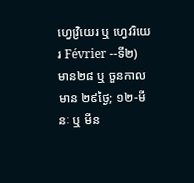ហ្វេវ្រិយេរ ឬ ហ្វេវរិយេរ Février --ទី២) មាន២៨ ឬ ចួនកាលមាន ២៩ថ្ងៃ; ១២-មីនៈ ឬ មីន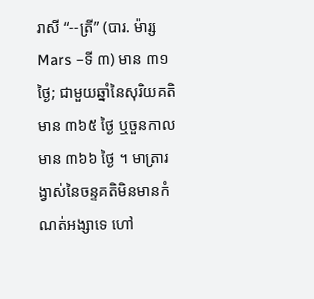រាសី “--ត្រី” (បារ. ម៉ារ្ស Mars –ទី ៣) មាន ៣១ ថ្ងៃ; ជាមួយឆ្នាំនៃសុរិយគតិមាន ៣៦៥ ថ្ងៃ ឬចួនកាលមាន ៣៦៦ ថ្ងៃ ។ មាត្រារង្វាស់នៃចន្ទគតិមិនមានកំណត់អង្សាទេ ហៅ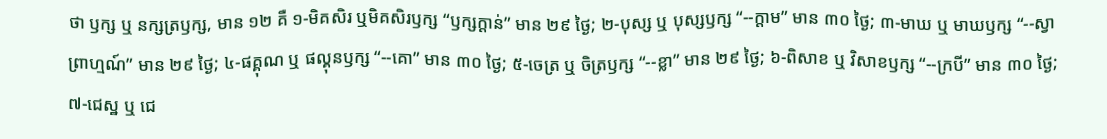ថា ឫក្ស ឬ នក្សត្រឫក្ស, មាន ១២ គឺ ១-មិគសិរ ឬមិគសិរឫក្ស “ឫក្សក្តាន់” មាន ២៩ ថ្ងៃ; ២-បុស្ស ឬ បុស្សឫក្ស “--ក្តាម” មាន ៣០ ថ្ងៃ; ៣-មាឃ ឬ មាឃឫក្ស “--ស្វាព្រាហ្មណ៍” មាន ២៩ ថ្ងៃ; ៤-ផគ្គុណ ឬ ផល្គុនឫក្ស “--គោ” មាន ៣០ ថ្ងៃ; ៥-ចេត្រ ឬ ចិត្រឫក្ស “--ខ្លា” មាន ២៩ ថ្ងៃ; ៦-ពិសាខ ឬ វិសាខឫក្ស “--ក្របី” មាន ៣០ ថ្ងៃ; ៧-ជេស្ឋ ឬ ជេ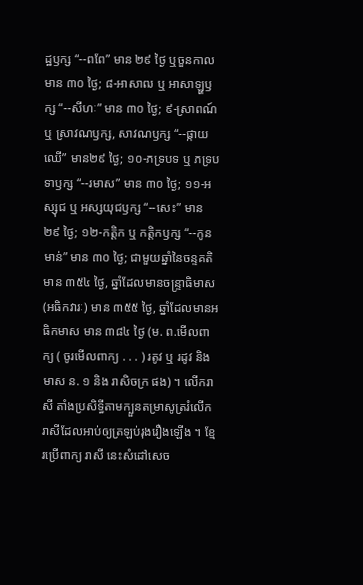ដ្ឋឫក្ស “--ពពែ” មាន ២៩ ថ្ងៃ ឬចួនកាលមាន ៣០ ថ្ងៃ; ៨-អាសាឍ ឬ អាសាឡ្ហឫក្ស “--សីហៈ” មាន ៣០ ថ្ងៃ; ៩-ស្រាពណ៍ ឬ ស្រាវណឫក្ស, សាវណឫក្ស “--ផ្កាយឈើ” មាន២៩ ថ្ងៃ; ១០-ភទ្របទ ឬ ភទ្របទាឫក្ស “--រមាស” មាន ៣០ ថ្ងៃ; ១១-អស្សុជ ឬ អស្សយុជឫក្ស “--សេះ” មាន ២៩ ថ្ងៃ; ១២-កត្តិក ឬ កត្តិកឫក្ស “--កូនមាន់” មាន ៣០ ថ្ងៃ; ជាមួយឆ្នាំនៃចន្ទគតិ មាន ៣៥៤ ថ្ងៃ, ឆ្នាំដែលមានចន្រ្ទាធិមាស (អធិកវារៈ) មាន ៣៥៥ ថ្ងៃ, ឆ្នាំដែលមានអធិកមាស មាន ៣៨៤ ថ្ងៃ (ម. ព.មើលពាក្យ ( ចូរមើលពាក្យ . . . ) រតូវ ឬ រដូវ និង មាស ន. ១ និង រាសិចក្រ ផង) ។ លើករាសី តាំងប្រសិទ្ធីតាមក្បួនតម្រាសូត្ររំលើករាសីដែលអាប់ឲ្យត្រឡប់រុងរឿងឡើង ។ ខ្មែរប្រើពាក្យ រាសី នេះសំដៅសេច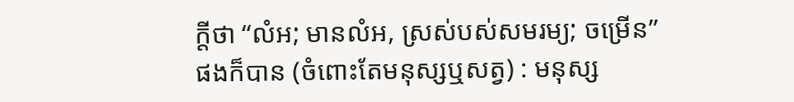ក្ដីថា “លំអ; មានលំអ, ស្រស់បស់សមរម្យ; ចម្រើន” ផងក៏បាន (ចំពោះតែមនុស្សឬសត្វ) : មនុស្ស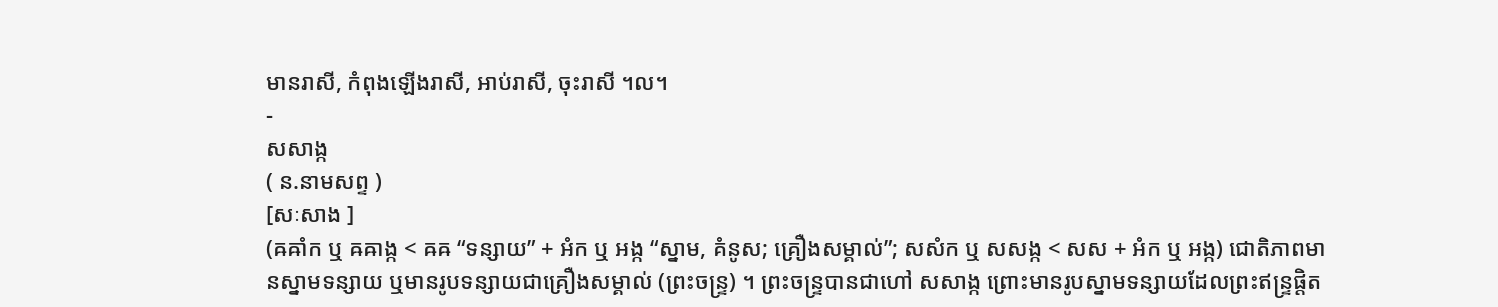មានរាសី, កំពុងឡើងរាសី, អាប់រាសី, ចុះរាសី ។ល។
-
សសាង្ក
( ន.នាមសព្ទ )
[សៈសាង ]
(ឝឝាំក ឬ ឝឝាង្ក < ឝឝ “ទន្សាយ” + អំក ឬ អង្ក “ស្នាម, គំនូស; គ្រឿងសម្គាល់”; សសំក ឬ សសង្ក < សស + អំក ឬ អង្ក) ជោតិភាពមានស្នាមទន្សាយ ឬមានរូបទន្សាយជាគ្រឿងសម្គាល់ (ព្រះចន្រ្ទ) ។ ព្រះចន្រ្ទបានជាហៅ សសាង្ក ព្រោះមានរូបស្នាមទន្សាយដែលព្រះឥន្រ្ទផ្តិត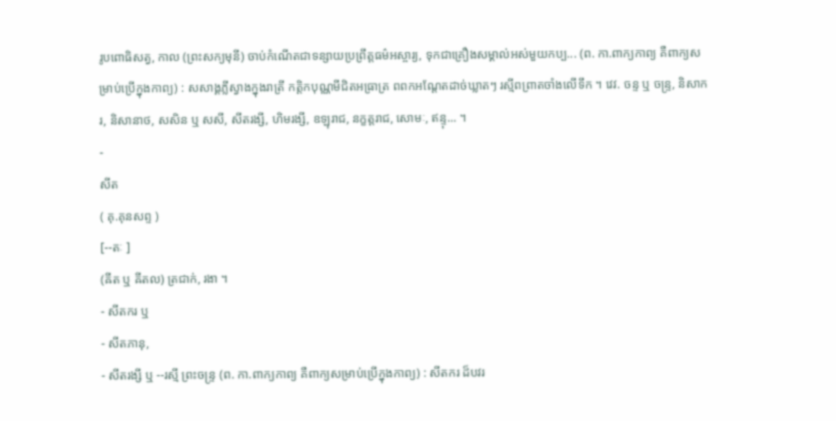រូបពោធិសត្វ, កាល (ព្រះសក្យមុនី) ចាប់កំណើតជាទន្សាយប្រព្រឹត្តធម៌អស្ចារ្យ, ទុកជាគ្រឿងសម្គាល់អស់មួយកប្ប... (ព. កា.ពាក្យកាព្យ គឺពាក្យសម្រាប់ប្រើក្នុងកាព្យ) : សសាង្គភ្លីស្វាងក្នុងរាត្រី កត្តិកបុណ្ណមីជិតអធ្រាត្រ ពពកអណ្តែតដាច់ឃ្លាតៗ រស្មីពព្រាតចាំងលើទឹក ។ វេវ. ចន្ទ ឬ ចន្រ្ទ, និសាករ, និសានាថ, សសិន ឬ សសី, សីតរង្សី, ហិមរង្សី, ឧឡុរាជ, នក្ខត្តរាជ, សោមៈ, ឥន្ទុ... ។
-
សីត
( គុ.គុនសព្ទ )
[--តៈ ]
(ឝីត ឬ ឝីតល) ត្រជាក់, រងា ។
- សីតករ ឬ
- សីតភានុ,
- សីតរង្សី ឬ --រស្មី ព្រះចន្រ្ទ (ព. កា.ពាក្យកាព្យ គឺពាក្យសម្រាប់ប្រើក្នុងកាព្យ) : សីតករ ដ៏បវរ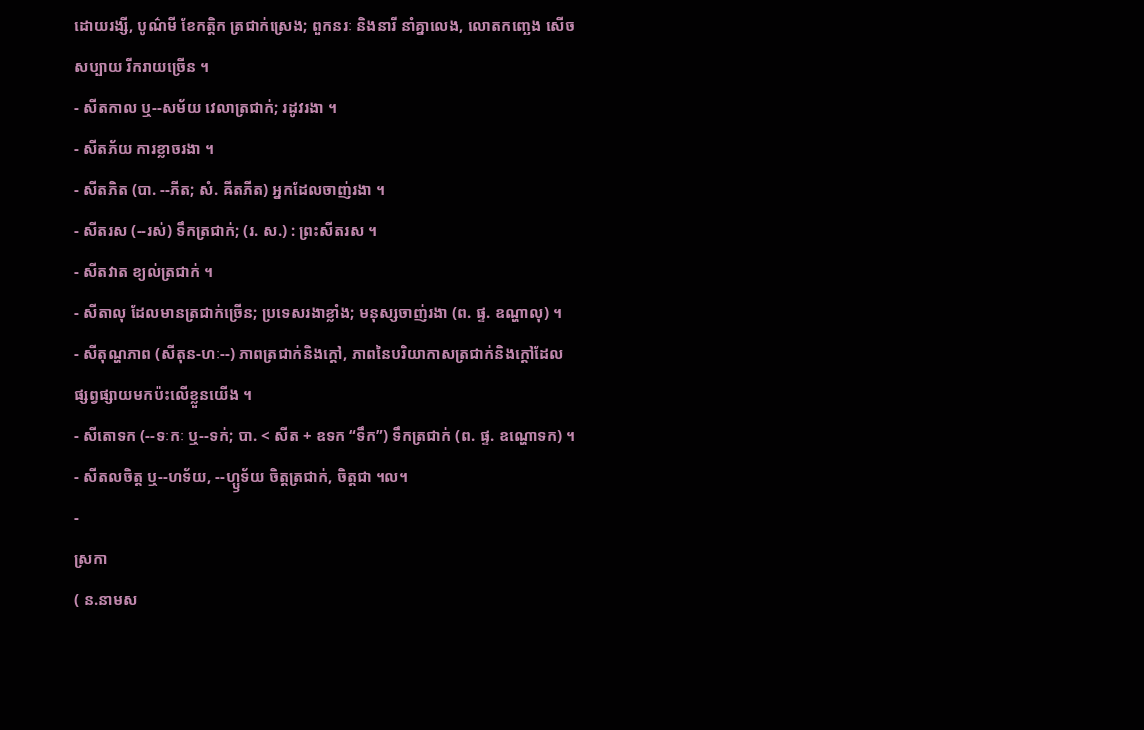ដោយរង្សី, បូណ៌មី ខែកត្តិក ត្រជាក់ស្រេង; ពួកនរៈ និងនារី នាំគ្នាលេង, លោតកញ្ឆេង សើចសប្បាយ រីករាយច្រើន ។
- សីតកាល ឬ--សម័យ វេលាត្រជាក់; រដូវរងា ។
- សីតភ័យ ការខ្លាចរងា ។
- សីតភិត (បា. --ភីត; សំ. ឝីតភីត) អ្នកដែលចាញ់រងា ។
- សីតរស (--រស់) ទឹកត្រជាក់; (រ. ស.) : ព្រះសីតរស ។
- សីតវាត ខ្យល់ត្រជាក់ ។
- សីតាលុ ដែលមានត្រជាក់ច្រើន; ប្រទេសរងាខ្លាំង; មនុស្សចាញ់រងា (ព. ផ្ទ. ឧណ្ហាលុ) ។
- សីតុណ្ហភាព (សីតុន-ហៈ--) ភាពត្រជាក់និងក្ដៅ, ភាពនៃបរិយាកាសត្រជាក់និងក្ដៅដែលផ្សព្វផ្សាយមកប៉ះលើខ្លួនយើង ។
- សីតោទក (--ទៈកៈ ឬ--ទក់; បា. < សីត + ឧទក “ទឹក”) ទឹកត្រជាក់ (ព. ផ្ទ. ឧណ្ហោទក) ។
- សីតលចិត្ត ឬ--ហទ័យ, --ហ្ឫទ័យ ចិត្តត្រជាក់, ចិត្តជា ។ល។
-
ស្រកា
( ន.នាមស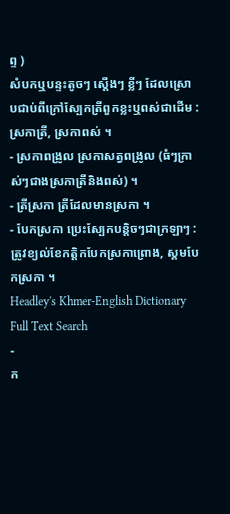ព្ទ )
សំបកឬបន្ទះតូចៗ ស្ដើងៗ ខ្លីៗ ដែលស្រោបជាប់ពីក្រៅស្បែកត្រីពួកខ្លះឬពស់ជាដើម : ស្រកាត្រី, ស្រកាពស់ ។
- ស្រកាពង្រូល ស្រកាសត្វពង្រូល (ធំៗក្រាស់ៗជាងស្រកាត្រីនិងពស់) ។
- ត្រីស្រកា ត្រីដែលមានស្រកា ។
- បែកស្រកា ប្រេះស្បែកបន្តិចៗជាក្រឡាៗ : ត្រូវខ្យល់ខែកត្តិកបែកស្រកាព្រោង, ស្គមបែកស្រកា ។
Headley's Khmer-English Dictionary Full Text Search
-
ក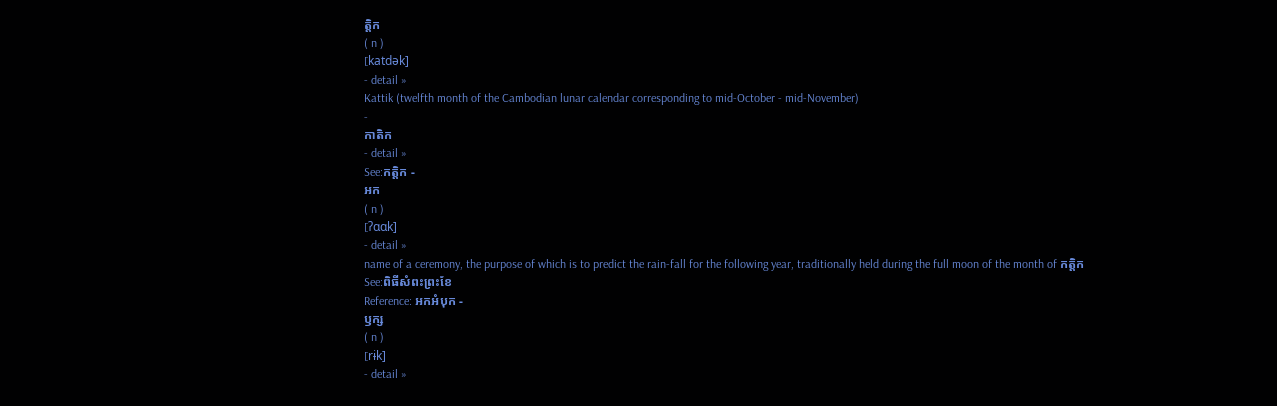ត្តិក
( n )
[katdək]
- detail »
Kattik (twelfth month of the Cambodian lunar calendar corresponding to mid-October - mid-November)
-
កាតិក
- detail »
See:កត្តិក -
អក
( n )
[ʔɑɑk]
- detail »
name of a ceremony, the purpose of which is to predict the rain-fall for the following year, traditionally held during the full moon of the month of កត្តិក
See:ពិធីសំពះព្រះខែ
Reference: អកអំបុក -
ឫក្ស
( n )
[rɨk]
- detail »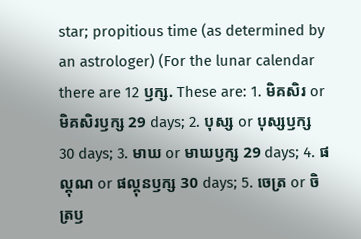star; propitious time (as determined by an astrologer) (For the lunar calendar there are 12 ឫក្ស. These are: 1. មិគសិរ or មិគសិរឫក្ស 29 days; 2. បុស្ស or បុស្សឫក្ស 30 days; 3. មាឃ or មាឃឫក្ស 29 days; 4. ផល្គុណ or ផល្គុនឫក្ស 30 days; 5. ចេត្រ or ចិត្រឫ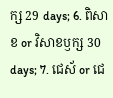ក្ស 29 days; 6. ពិសាខ or វិសាខឫក្ស 30 days; 7. ជេស័ or ជេ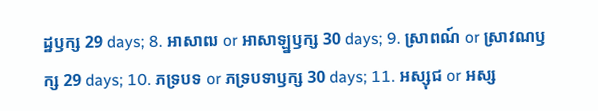ដ្ឋឫក្ស 29 days; 8. អាសាឍ or អាសាឡ្នឫក្ស 30 days; 9. ស្រាពណ៍ or ស្រាវណឫក្ស 29 days; 10. ភទ្របទ or ភទ្របទាឫក្ស 30 days; 11. អស្សុជ or អស្ស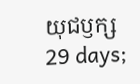យុជឫក្ស 29 days;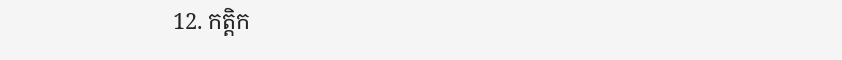12. កត្តិក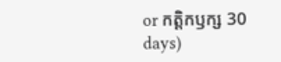or កត្តិកឫក្ស 30 days)